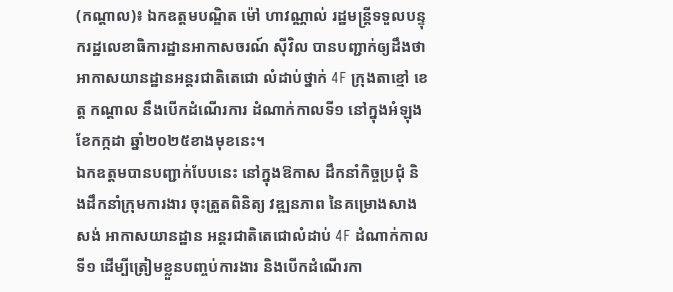(កណ្ដាល)៖ ឯកឧត្តមបណ្ឌិត ម៉ៅ ហាវណ្ណាល់ រដ្ឋមន្ដ្រីទទួលបន្ទុករដ្ឋលេខាធិការដ្ឋានអាកាសចរណ៍ ស៊ីវិល បានបញ្ជាក់ឲ្យដឹងថា អាកាសយានដ្ឋានអន្តរជាតិតេជោ លំដាប់ថ្នាក់ 4F ក្រុងតាខ្មៅ ខេត្ដ កណ្ដាល នឹងបើកដំណើរការ ដំណាក់កាលទី១ នៅក្នុងអំឡុងខែកក្កដា ឆ្នាំ២០២៥ខាងមុខនេះ។
ឯកឧត្តមបានបញ្ជាក់បែបនេះ នៅក្នុងឱកាស ដឹកនាំកិច្ចប្រជុំ និងដឹកនាំក្រុមការងារ ចុះត្រួតពិនិត្យ វឌ្ឍនភាព នៃគម្រោងសាងសង់ អាកាសយានដ្ឋាន អន្ដរជាតិតេជោលំដាប់ 4F ដំណាក់កាលទី១ ដើម្បីត្រៀមខ្លួនបញ្ចប់ការងារ និងបើកដំណើរកា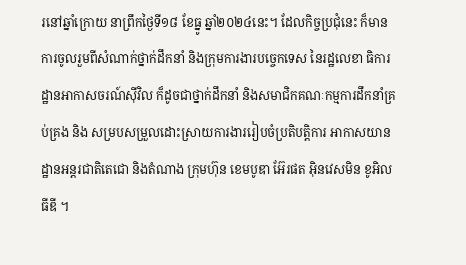រនៅឆ្នាំក្រោយ នាព្រឹកថ្ងៃទី១៨ ខែធ្នូ ឆ្នាំ២០២៤នេះ។ ដែលកិច្ចប្រជុំនេះ ក៏មានការចូលរួមពីសំណាក់ថ្នាក់ដឹកនាំ និងក្រុមការងារបច្ចេកទេស នៃរដ្ឋលេខា ធិការដ្ឋានអាកាសចរណ៍ស៊ីវិល ក៏ដូចជាថ្នាក់ដឹកនាំ និងសមាជិកគណៈកម្មការដឹកនាំគ្រប់គ្រង និង សម្របសម្រួលដោះស្រាយការងាររៀបចំប្រតិបត្តិការ អាកាសយានដ្ឋានអន្តរជាតិតេជោ និងតំណាង ក្រុមហ៊ុន ខេមបូឌា អ៊ែរផត អ៊ិនវេសមិន ខូអិលធីឌី ។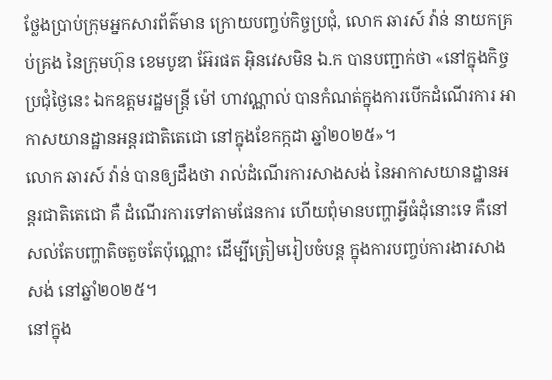ថ្លែងប្រាប់ក្រុមអ្នកសារព័ត៌មាន ក្រោយបញ្ចប់កិច្ចប្រជុំ, លោក ឆារស៍ វ៉ាន់ នាយកគ្រប់គ្រង នៃក្រុមហ៊ុន ខេមបូឌា អ៊ែរផត អ៊ិនវេសមិន ឯ.ក បានបញ្ជាក់ថា «នៅក្នុងកិច្ចប្រជុំថ្ងៃនេះ ឯកឧត្ដមរដ្ឋមន្ដ្រី ម៉ៅ ហាវណ្ណាល់ បានកំណត់ក្នុងការបើកដំណើរការ អាកាសយានដ្ឋានអន្ដរជាតិតេជោ នៅក្នុងខែកក្កដា ឆ្នាំ២០២៥»។
លោក ឆារស៍ វ៉ាន់ បានឲ្យដឹងថា រាល់ដំណើរការសាងសង់ នៃអាកាសយានដ្ឋានអន្តរជាតិតេជោ គឺ ដំណើរការទៅតាមផែនការ ហើយពុំមានបញ្ហាអ្វីធំដុំនោះទេ គឺនៅសល់តែបញ្ហាតិចតួចតែប៉ុណ្ណោះ ដើម្បីត្រៀមរៀបចំបន្ដ ក្នុងការបញ្ចប់ការងារសាងសង់ នៅឆ្នាំ២០២៥។
នៅក្នុង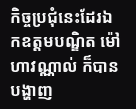កិច្ចប្រជុំនេះដែរឯកឧត្តមបណ្ឌិត ម៉ៅ ហាវណ្ណាល់ ក៏បានបង្ហាញ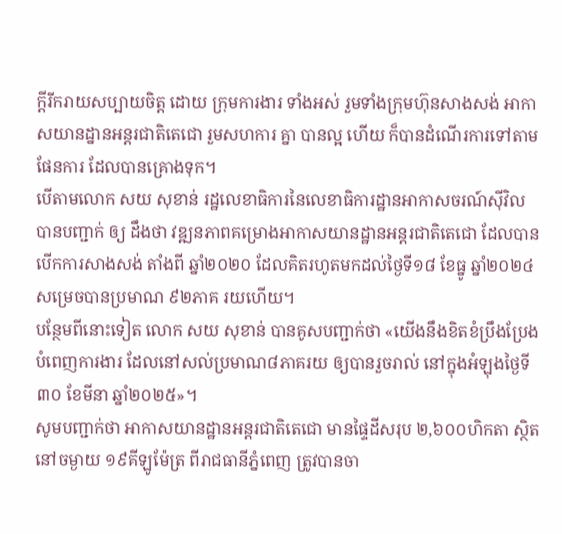ក្ដីរីករាយសប្បាយចិត្ដ ដោយ ក្រុមការងារ ទាំងអស់ រួមទាំងក្រុមហ៊ុនសាងសង់ អាកាសយានដ្នានអន្ដរជាតិតេជោ រួមសហការ គ្នា បានល្អ ហើយ ក៏បានដំណើរការទៅតាមផែនការ ដែលបានគ្រោងទុក។
បើតាមលោក សយ សុខាន់ រដ្ឋលេខាធិការនៃលេខាធិការដ្ឋានអាកាសចរណ៍ស៊ីវិល បានបញ្ជាក់ ឲ្យ ដឹងថា វឌ្ឍនភាពគម្រោងអាកាសយានដ្ឋានអន្តរជាតិតេជោ ដែលបានបើកការសាងសង់ តាំងពី ឆ្នាំ២០២០ ដែលគិតរហូតមកដល់ថ្ងៃទី១៨ ខែធ្នូ ឆ្នាំ២០២៤ សម្រេចបានប្រមាណ ៩២ភាគ រយហើយ។
បន្ថែមពីនោះទៀត លោក សយ សុខាន់ បានគូសបញ្ជាក់ថា «យើងនឹងខិតខំប្រឹងប្រែង បំពេញការងារ ដែលនៅសល់ប្រមាណ៨ភាគរយ ឲ្យបានរួចរាល់ នៅក្នុងអំឡុងថ្ងៃទី៣០ ខែមីនា ឆ្នាំ២០២៥»។
សូមបញ្ជាក់ថា អាកាសយានដ្ឋានអន្តរជាតិតេជោ មានផ្ទៃដីសរុប ២,៦០០ហិកតា ស្ថិតនៅចម្ងាយ ១៩គីឡូម៉ែត្រ ពីរាជធានីភ្នំពេញ ត្រូវបានចា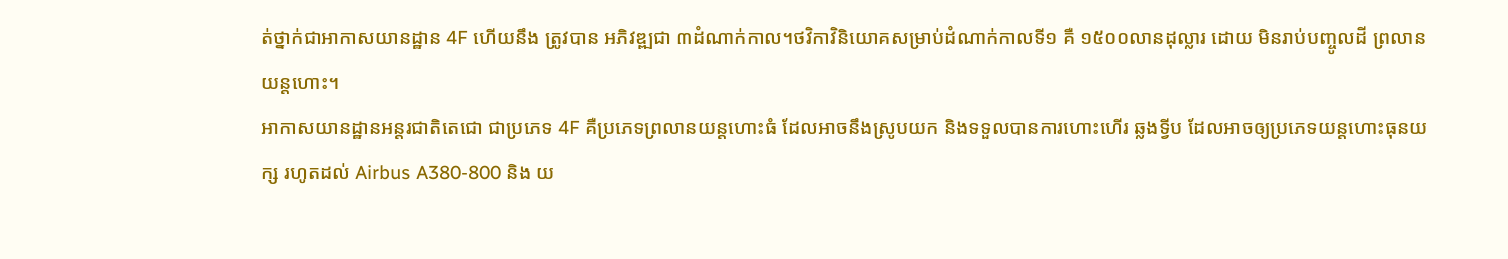ត់ថ្នាក់ជាអាកាសយានដ្ឋាន 4F ហើយនឹង ត្រូវបាន អភិវឌ្ឍជា ៣ដំណាក់កាល។ថវិកាវិនិយោគសម្រាប់ដំណាក់កាលទី១ គឺ ១៥០០លានដុល្លារ ដោយ មិនរាប់បញ្ចូលដី ព្រលានយន្តហោះ។
អាកាសយានដ្ឋានអន្តរជាតិតេជោ ជាប្រភេទ 4F គឺប្រភេទព្រលានយន្តហោះធំ ដែលអាចនឹងស្រូបយក និងទទួលបានការហោះហើរ ឆ្លងទ្វីប ដែលអាចឲ្យប្រភេទយន្តហោះធុនយក្ស រហូតដល់ Airbus A380-800 និង យ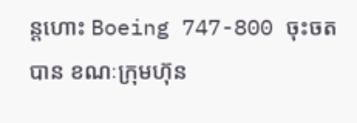ន្តហោះ Boeing 747-800 ចុះចតបាន ខណៈក្រុមហ៊ុន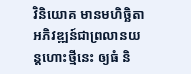វិនិយោគ មានមហិច្ឆិតា អភិវឌ្ឍន៍ជាព្រលានយន្តហោះថ្មីនេះ ឲ្យធំ និ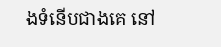ងទំនើបជាងគេ នៅ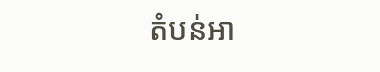តំបន់អា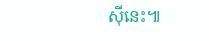ស៊ីនេះ៕